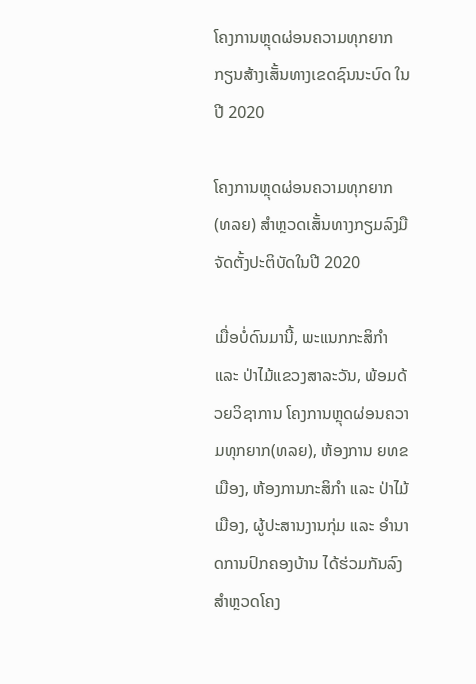ໂຄງການຫຼຸດຜ່ອນຄວາມທຸກຍາກ ກຽນສ້າງເສັ້ນທາງເຂດຊົນນະບົດ ໃນປີ 2020

ໂຄງການຫຼຸດຜ່ອນຄວາມທຸກຍາກ (ທລຍ) ສຳຫຼວດເສັ້ນທາງກຽມລົງມືຈັດຕັ້ງປະຕິບັດໃນປີ 2020

ເມື່ອບໍ່ດົນມານີ້, ພະແນກກະສິກຳ ແລະ ປ່າໄມ້ແຂວງສາລະວັນ, ພ້ອມດ້ວຍວິຊາການ ໂຄງການຫຼຸດຜ່ອນຄວາມທຸກຍາກ(ທລຍ), ຫ້ອງການ ຍທຂ ເມືອງ, ຫ້ອງການກະສິກຳ ແລະ ປ່າໄມ້ເມືອງ, ຜູ້ປະສານງານກຸ່ມ ແລະ ອຳນາດການປົກຄອງບ້ານ ໄດ້ຮ່ວມກັນລົງສຳຫຼວດໂຄງ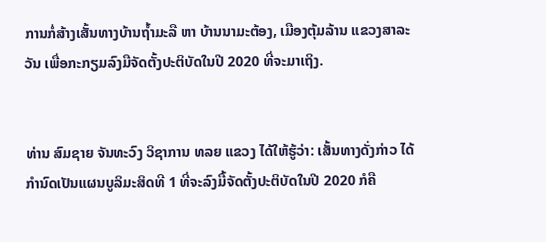ການກໍ່ສ້າງເສັ້ນທາງບ້ານຖໍ້າມະລື ຫາ ບ້ານນາມະຕ້ອງ, ເມືອງຕຸ້ມລ້ານ ແຂວງສາລະວັນ ເພື່ອກະກຽມລົງມືຈັດຕັ້ງປະຕິບັດໃນປີ 2020 ທີ່ຈະມາເຖິງ.


ທ່ານ ສົມຊາຍ ຈັນທະວົງ ວິຊາການ ທລຍ ແຂວງ ໄດ້ໃຫ້ຮູ້ວ່າ: ເສັ້ນທາງດັ່ງກ່າວ ໄດ້ກຳນົດເປັນແຜນບູລິມະສິດທີ 1 ທີ່ຈະລົງມື້ຈັດຕັ້ງປະຕິບັດໃນປີ 2020 ກໍຄື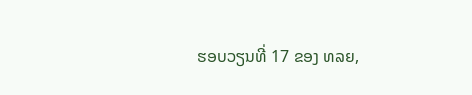ຮອບວຽນທີ່ 17 ຂອງ ທລຍ,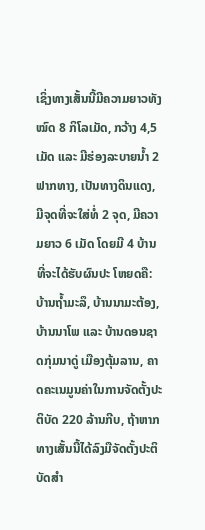ເຊິ່ງທາງເສັ້ນນີ້ມີຄວາມຍາວທັງໝົດ 8 ກິໂລເມັດ, ກວ້າງ 4,5 ເມັດ ແລະ ມີຮ່ອງລະບາຍນໍ້າ 2 ຟາກທາງ, ເປັນທາງດິນແດງ, ມີຈຸດທີ່ຈະໃສ່ທໍ່ 2 ຈຸດ, ມີຄວາມຍາວ 6 ເມັດ ໂດຍມີ 4 ບ້ານທີ່ຈະໄດ້ຮັບຜົນປະ ໂຫຍດຄື: ບ້ານຖໍ້າມະລຶ, ບ້ານນາມະຕ້ອງ, ບ້ານນາໂພ ແລະ ບ້ານດອນຊາດກຸ່ມນາດູ່ ເມືອງຕຸ້ມລານ, ຄາດຄະເນມູນຄ່າໃນການຈັດຕັ້ງປະຕິບັດ 220 ລ້ານກີບ, ຖ້າຫາກທາງເສັ້ນນີ້ໄດ້ລົງມືຈັດຕັ້ງປະຕິບັດສຳ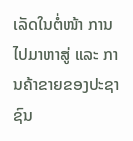ເລັດໃນຕໍ່ໜ້າ ການໄປມາຫາສູ່ ແລະ ການຄ້າຂາຍຂອງປະຊາຊົນ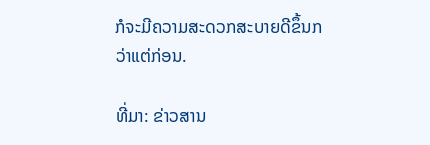ກໍຈະມີຄວາມສະດວກສະບາຍດີຂຶ້ນກວ່າແຕ່ກ່ອນ.

ທີ່ມາ: ຂ່າວສານ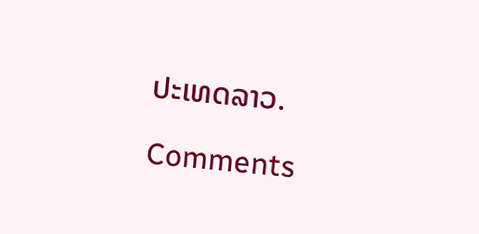ປະເທດລາວ.

Comments